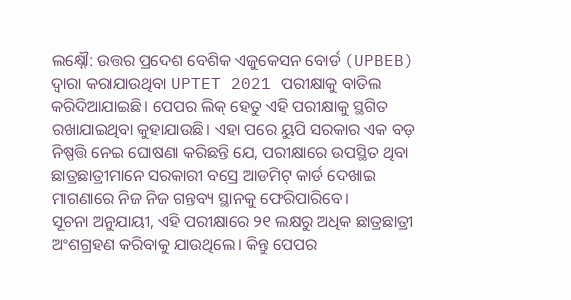ଲକ୍ଷ୍ନୌ: ଉତ୍ତର ପ୍ରଦେଶ ବେଶିକ ଏଜୁକେସନ ବୋର୍ଡ (UPBEB) ଦ୍ଵାରା କରାଯାଉଥିବା UPTET 2021 ପରୀକ୍ଷାକୁ ବାତିଲ କରିଦିଆଯାଇଛି। ପେପର ଲିକ୍ ହେତୁ ଏହି ପରୀକ୍ଷାକୁ ସ୍ଥଗିତ ରଖାଯାଇଥିବା କୁହାଯାଉଛି। ଏହା ପରେ ୟୁପି ସରକାର ଏକ ବଡ଼ ନିଷ୍ପତ୍ତି ନେଇ ଘୋଷଣା କରିଛନ୍ତି ଯେ, ପରୀକ୍ଷାରେ ଉପସ୍ଥିତ ଥିବା ଛାତ୍ରଛାତ୍ରୀମାନେ ସରକାରୀ ବସ୍ରେ ଆଡମିଟ୍ କାର୍ଡ ଦେଖାଇ ମାଗଣାରେ ନିଜ ନିଜ ଗନ୍ତବ୍ୟ ସ୍ଥାନକୁ ଫେରିପାରିବେ।
ସୂଚନା ଅନୁଯାୟୀ, ଏହି ପରୀକ୍ଷାରେ ୨୧ ଲକ୍ଷରୁ ଅଧିକ ଛାତ୍ରଛାତ୍ରୀ ଅଂଶଗ୍ରହଣ କରିବାକୁ ଯାଉଥିଲେ। କିନ୍ତୁ ପେପର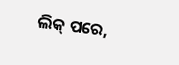ଲିକ୍ ପରେ,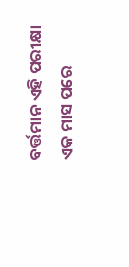ବର୍ତ୍ତମାନ ଏହି ପରୀକ୍ଷା ଏକ ମାସ ପରେ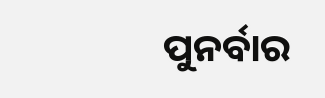ପୁନର୍ବାର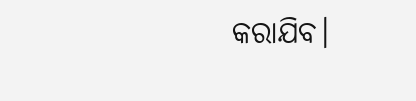କରାଯିବ।